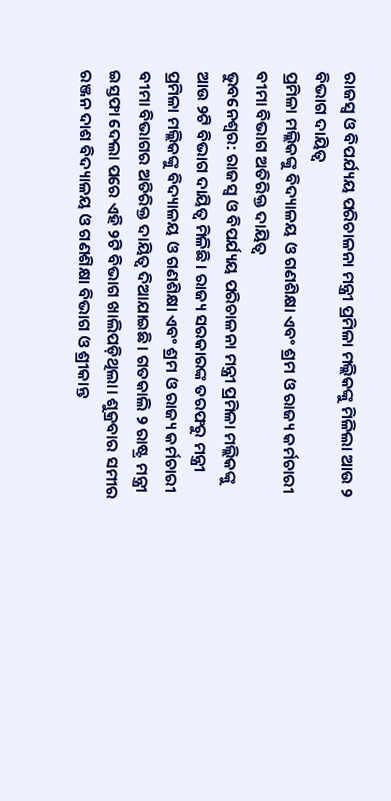ରାଜସ୍ବ ଓ ବିପର୍ଯ୍ୟୟ ପରିଚାଳନା ମନ୍ତ୍ରୀ ପ୍ରମିଳା ମଲ୍ଲିକଙ୍କୁ ମିଳିଲା ଆଉ ୨ ବିଭାଗ ଦାୟିତ୍ବ
ପ୍ରମିଳା ମଲ୍ଲିକଙ୍କୁ ବିଦ୍ୟାଳୟ ଓ ଗଣଶିକ୍ଷା ଏବଂ ଶ୍ରମ ଓ ରାଜ୍ୟ କର୍ମଚାରୀ ବୀମା ବିଭାଗ ଅତିରିକ୍ତ ଦାୟିତ୍ବ
ଭୁବନେଶ୍ବର: ରାଜସ୍ବ ଓ ବିପର୍ଯ୍ୟୟ ପରିଚାଳନା ମନ୍ତ୍ରୀ ପ୍ରମିଳା ମଲ୍ଲିକଙ୍କୁ ଆଉ ୨ଟି ବିଭାଗ ଦାୟିତ୍ବ ମିଳିଛି। ରାଜ୍ୟ ସରକାରଙ୍କ ତରଫରୁ ମନ୍ତ୍ରୀ ପ୍ରମିଳା ମଲ୍ଲିକଙ୍କୁ ବିଦ୍ୟାଳୟ ଓ ଗଣଶିକ୍ଷା ଏବଂ ଶ୍ରମ ଓ ରାଜ୍ୟ କର୍ମଚାରୀ ବୀମା ବିଭାଗର ଅତିରିକ୍ତ ଦାୟିତ୍ବ ଦିଆଯାଇଛି। ଗତକାଲି ୨ ରାଷ୍ଟ୍ର ମନ୍ତ୍ରୀ ଇସ୍ତଫା ଦେଲା ପରେ ଏହି ୨ଟି ବିଭାଗ ଖାଲିପଡ଼ିଥିଲା। ଶୁକ୍ରବାର ସମୀର ରଞ୍ଜନ ଦାଶ ବିଦ୍ୟାଳୟ ଓ ଗଣଶିକ୍ଷା ବିଭାଗ ଓ ଶ୍ରୀକାନ୍ତ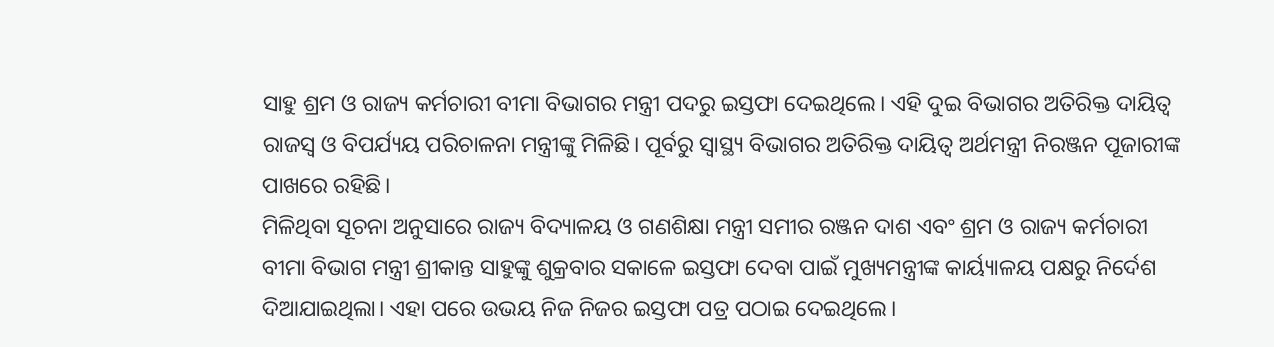ସାହୁ ଶ୍ରମ ଓ ରାଜ୍ୟ କର୍ମଚାରୀ ବୀମା ବିଭାଗର ମନ୍ତ୍ରୀ ପଦରୁ ଇସ୍ତଫା ଦେଇଥିଲେ। ଏହି ଦୁଇ ବିଭାଗର ଅତିରିକ୍ତ ଦାୟିତ୍ୱ ରାଜସ୍ୱ ଓ ବିପର୍ଯ୍ୟୟ ପରିଚାଳନା ମନ୍ତ୍ରୀଙ୍କୁ ମିଳିଛି। ପୂର୍ବରୁ ସ୍ୱାସ୍ଥ୍ୟ ବିଭାଗର ଅତିରିକ୍ତ ଦାୟିତ୍ୱ ଅର୍ଥମନ୍ତ୍ରୀ ନିରଞ୍ଜନ ପୂଜାରୀଙ୍କ ପାଖରେ ରହିଛି।
ମିଳିଥିବା ସୂଚନା ଅନୁସାରେ ରାଜ୍ୟ ବିଦ୍ୟାଳୟ ଓ ଗଣଶିକ୍ଷା ମନ୍ତ୍ରୀ ସମୀର ରଞ୍ଜନ ଦାଶ ଏବଂ ଶ୍ରମ ଓ ରାଜ୍ୟ କର୍ମଚାରୀ ବୀମା ବିଭାଗ ମନ୍ତ୍ରୀ ଶ୍ରୀକାନ୍ତ ସାହୁଙ୍କୁ ଶୁକ୍ରବାର ସକାଳେ ଇସ୍ତଫା ଦେବା ପାଇଁ ମୁଖ୍ୟମନ୍ତ୍ରୀଙ୍କ କାର୍ୟ୍ୟାଳୟ ପକ୍ଷରୁ ନିର୍ଦେଶ ଦିଆଯାଇଥିଲା। ଏହା ପରେ ଉଭୟ ନିଜ ନିଜର ଇସ୍ତଫା ପତ୍ର ପଠାଇ ଦେଇଥିଲେ।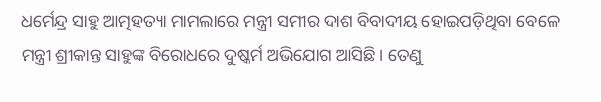ଧର୍ମେନ୍ଦ୍ର ସାହୁ ଆତ୍ମହତ୍ୟା ମାମଲାରେ ମନ୍ତ୍ରୀ ସମୀର ଦାଶ ବିବାଦୀୟ ହୋଇପଡ଼ିଥିବା ବେଳେ ମନ୍ତ୍ରୀ ଶ୍ରୀକାନ୍ତ ସାହୁଙ୍କ ବିରୋଧରେ ଦୁଷ୍କର୍ମ ଅଭିଯୋଗ ଆସିଛି। ତେଣୁ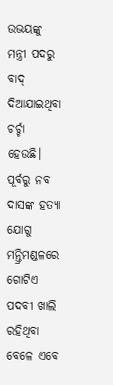ଉଭୟଙ୍କୁ ମନ୍ତ୍ରୀ ପଦରୁ ବାଦ୍ ଦିଆଯାଇଥିବା ଚର୍ଚ୍ଚା ହେଉଛି। ପୂର୍ବରୁ ନବ ଦାସଙ୍କ ହତ୍ୟା ଯୋଗୁ ମନ୍ତ୍ରିମଣ୍ଡଳରେ ଗୋଟିଏ ପଦବୀ ଖାଲି ରହିଥିବା ବେଳେ ଏବେ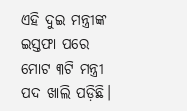ଏହି ଦୁଇ ମନ୍ତ୍ରୀଙ୍କ ଇସ୍ତଫା ପରେ ମୋଟ ୩ଟି ମନ୍ତ୍ରୀ ପଦ ଖାଲି ପଡ଼ିଛି।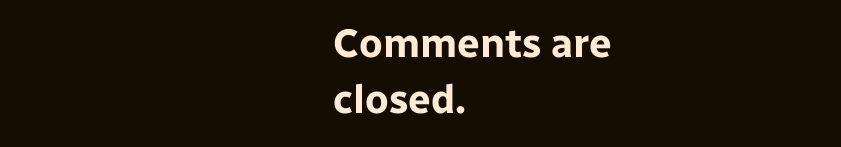Comments are closed.